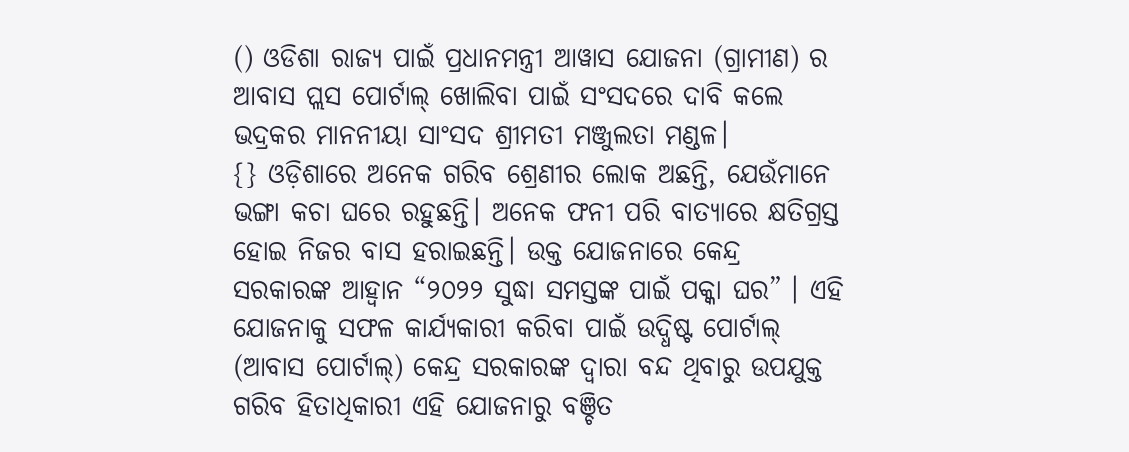() ଓଡିଶା ରାଜ୍ୟ ପାଇଁ ପ୍ରଧାନମନ୍ତ୍ରୀ ଆୱାସ ଯୋଜନା (ଗ୍ରାମୀଣ) ର ଆବାସ ପ୍ଲସ ପୋର୍ଟାଲ୍ ଖୋଲିବା ପାଇଁ ସଂସଦରେ ଦାବି କଲେ ଭଦ୍ରକର ମାନନୀୟା ସାଂସଦ ଶ୍ରୀମତୀ ମଞ୍ଜୁଲତା ମଣ୍ଡଳ।
{} ଓଡ଼ିଶାରେ ଅନେକ ଗରିବ ଶ୍ରେଣୀର ଲୋକ ଅଛନ୍ତି, ଯେଉଁମାନେ ଭଙ୍ଗା କଚା ଘରେ ରହୁଛନ୍ତି। ଅନେକ ଫନୀ ପରି ବାତ୍ୟାରେ କ୍ଷତିଗ୍ରସ୍ତ ହୋଇ ନିଜର ବାସ ହରାଇଛନ୍ତି। ଉକ୍ତ ଯୋଜନାରେ କେନ୍ଦ୍ର ସରକାରଙ୍କ ଆହ୍ବାନ “୨୦୨୨ ସୁଦ୍ଧା ସମସ୍ତଙ୍କ ପାଇଁ ପକ୍କା ଘର” । ଏହି ଯୋଜନାକୁ ସଫଳ କାର୍ଯ୍ୟକାରୀ କରିବା ପାଇଁ ଉଦ୍ଧିଷ୍ଟ ପୋର୍ଟାଲ୍ (ଆବାସ ପୋର୍ଟାଲ୍) କେନ୍ଦ୍ର ସରକାରଙ୍କ ଦ୍ଵାରା ବନ୍ଦ ଥିବାରୁ ଉପଯୁକ୍ତ ଗରିବ ହିତାଧିକାରୀ ଏହି ଯୋଜନାରୁ ବଞ୍ଚିତ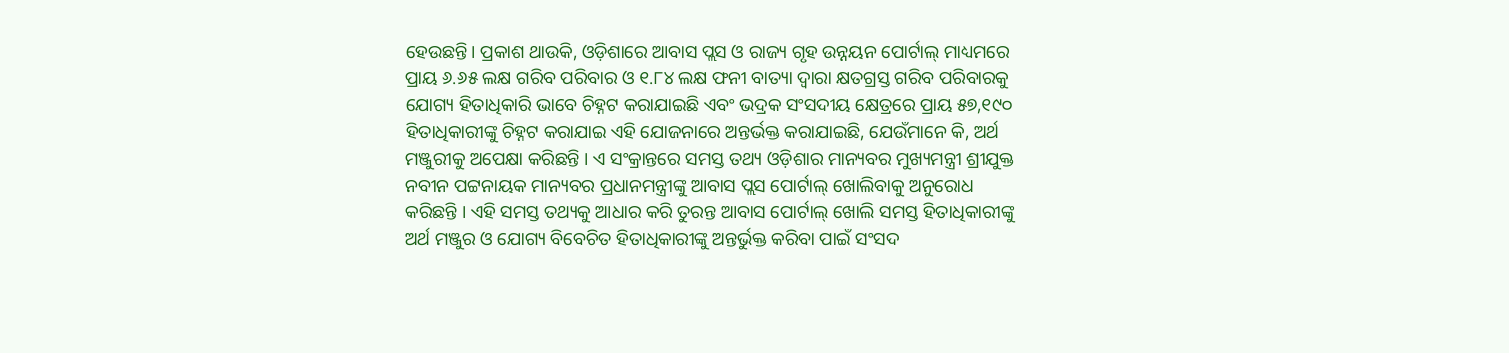ହେଉଛନ୍ତି। ପ୍ରକାଶ ଥାଉକି, ଓଡ଼ିଶାରେ ଆବାସ ପ୍ଲସ ଓ ରାଜ୍ୟ ଗୃହ ଉନ୍ନୟନ ପୋର୍ଟାଲ୍ ମାଧ୍ୟମରେ ପ୍ରାୟ ୬.୬୫ ଲକ୍ଷ ଗରିବ ପରିବାର ଓ ୧.୮୪ ଲକ୍ଷ ଫନୀ ବାତ୍ୟା ଦ୍ଵାରା କ୍ଷତଗ୍ରସ୍ତ ଗରିବ ପରିବାରକୁ ଯୋଗ୍ୟ ହିତାଧିକାରି ଭାବେ ଚିହ୍ନଟ କରାଯାଇଛି ଏବଂ ଭଦ୍ରକ ସଂସଦୀୟ କ୍ଷେତ୍ରରେ ପ୍ରାୟ ୫୭,୧୯୦ ହିତାଧିକାରୀଙ୍କୁ ଚିହ୍ନଟ କରାଯାଇ ଏହି ଯୋଜନାରେ ଅନ୍ତର୍ଭକ୍ତ କରାଯାଇଛି, ଯେଉଁମାନେ କି, ଅର୍ଥ ମଞ୍ଜୁରୀକୁ ଅପେକ୍ଷା କରିଛନ୍ତି । ଏ ସଂକ୍ରାନ୍ତରେ ସମସ୍ତ ତଥ୍ୟ ଓଡ଼ିଶାର ମାନ୍ୟବର ମୁଖ୍ୟମନ୍ତ୍ରୀ ଶ୍ରୀଯୁକ୍ତ ନବୀନ ପଟ୍ଟନାୟକ ମାନ୍ୟବର ପ୍ରଧାନମନ୍ତ୍ରୀଙ୍କୁ ଆବାସ ପ୍ଲସ ପୋର୍ଟାଲ୍ ଖୋଲିବାକୁ ଅନୁରୋଧ କରିଛନ୍ତି । ଏହି ସମସ୍ତ ତଥ୍ୟକୁ ଆଧାର କରି ତୁରନ୍ତ ଆବାସ ପୋର୍ଟାଲ୍ ଖୋଲି ସମସ୍ତ ହିତାଧିକାରୀଙ୍କୁ ଅର୍ଥ ମଞ୍ଜୁର ଓ ଯୋଗ୍ୟ ବିବେଚିତ ହିତାଧିକାରୀଙ୍କୁ ଅନ୍ତର୍ଭୁକ୍ତ କରିବା ପାଇଁ ସଂସଦ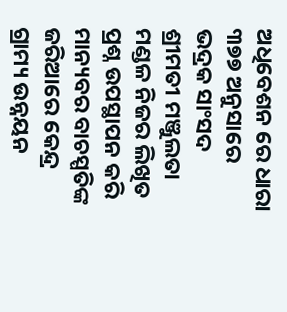ଅଧିବେଶନ ରେ ଧାରା ୩୭୭ ଅନୁସାରେ ଭଦ୍ରକ ସାଂସଦ ଶ୍ରୀମତୀ ମଞ୍ଜୁଲତା ମଣ୍ଡଳ ନିଜର ଲିଖିତ ପ୍ରଶ୍ନ ଉପସ୍ଥାପନ କରି ମାନ୍ୟବର ବାଚସ୍ପତିଙ୍କ ଜରିଆରେ କେନ୍ଦ୍ର ଗ୍ରାମ୍ୟ ଉନ୍ନୟନ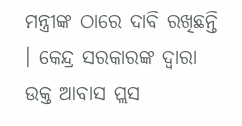ମନ୍ତ୍ରୀଙ୍କ ଠାରେ ଦାବି ରଖିଛନ୍ତି । କେନ୍ଦ୍ର ସରକାରଙ୍କ ଦ୍ଵାରା ଉକ୍ତ ଆବାସ ପ୍ଲସ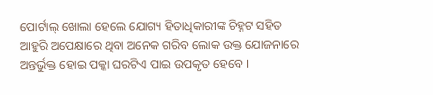ପୋର୍ଟାଲ୍ ଖୋଲା ହେଲେ ଯୋଗ୍ୟ ହିତାଧିକାରୀଙ୍କ ଚିହ୍ନଟ ସହିତ ଆହୁରି ଅପେକ୍ଷାରେ ଥିବା ଅନେକ ଗରିବ ଲୋକ ଉକ୍ତ ଯୋଜନାରେ ଅନ୍ତର୍ଭୁକ୍ତ ହୋଇ ପକ୍କା ଘରଟିଏ ପାଇ ଉପକୃତ ହେବେ ।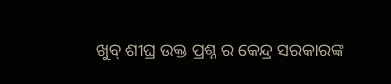ଖୁବ୍ ଶୀଘ୍ର ଉକ୍ତ ପ୍ରଶ୍ନ ର କେନ୍ଦ୍ର ସରକାରଙ୍କ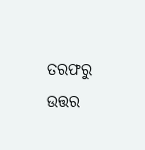ତରଫରୁ ଉତ୍ତର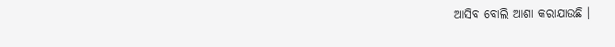ଆସିବ ବୋଲି ଆଶା କରାଯାଉଛି ।